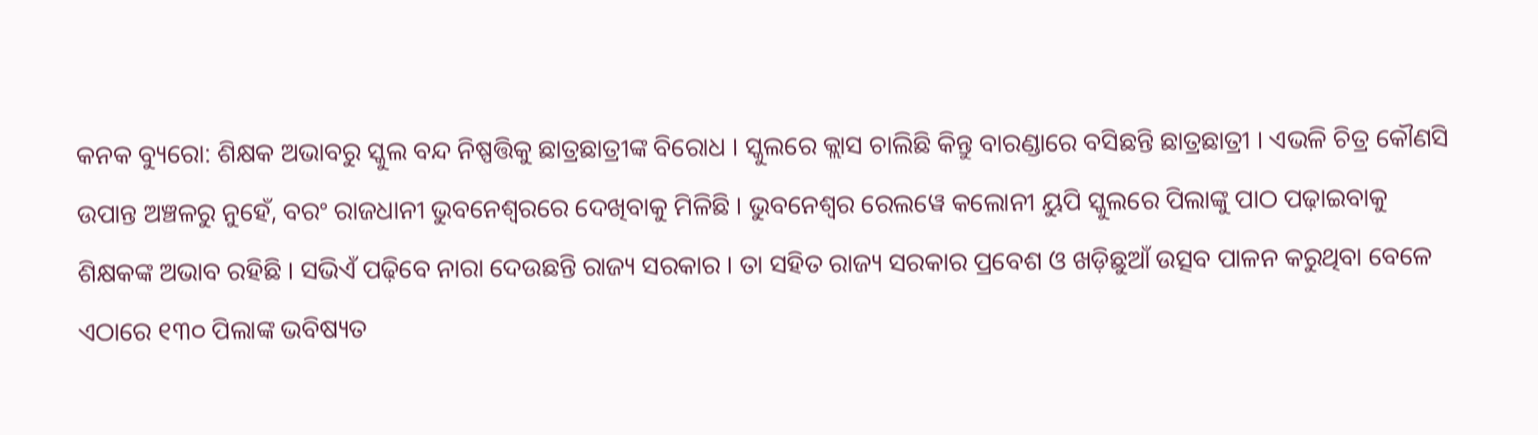କନକ ବ୍ୟୁରୋ: ଶିକ୍ଷକ ଅଭାବରୁ ସ୍କୁଲ ବନ୍ଦ ନିଷ୍ପତ୍ତିକୁ ଛାତ୍ରଛାତ୍ରୀଙ୍କ ବିରୋଧ । ସ୍କୁଲରେ କ୍ଲାସ ଚାଲିଛି କିନ୍ତୁ ବାରଣ୍ଡାରେ ବସିଛନ୍ତି ଛାତ୍ରଛାତ୍ରୀ । ଏଭଳି ଚିତ୍ର କୌଣସି ଉପାନ୍ତ ଅଞ୍ଚଳରୁ ନୁହେଁ, ବରଂ ରାଜଧାନୀ ଭୁବନେଶ୍ୱରରେ ଦେଖିବାକୁ ମିଳିଛି । ଭୁବନେଶ୍ୱର ରେଲୱେ କଲୋନୀ ୟୁପି ସ୍କୁଲରେ ପିଲାଙ୍କୁ ପାଠ ପଢ଼ାଇବାକୁ ଶିକ୍ଷକଙ୍କ ଅଭାବ ରହିଛି । ସଭିଏଁ ପଢ଼ିବେ ନାରା ଦେଉଛନ୍ତି ରାଜ୍ୟ ସରକାର । ତା ସହିତ ରାଜ୍ୟ ସରକାର ପ୍ରବେଶ ଓ ଖଡ଼ିଛୁଆଁ ଉତ୍ସବ ପାଳନ କରୁଥିବା ବେଳେ ଏଠାରେ ୧୩୦ ପିଲାଙ୍କ ଭବିଷ୍ୟତ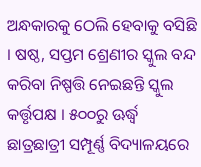ଅନ୍ଧକାରକୁ ଠେଲି ହେବାକୁ ବସିଛି । ଷଷ୍ଠ, ସପ୍ତମ ଶ୍ରେଣୀର ସ୍କୁଲ ବନ୍ଦ କରିବା ନିଷ୍ପତ୍ତି ନେଇଛନ୍ତି ସ୍କୁଲ କର୍ତ୍ତୃପକ୍ଷ । ୫୦୦ରୁ ଊର୍ଦ୍ଧ୍ୱ ଛାତ୍ରଛାତ୍ରୀ ସମ୍ପୂର୍ଣ୍ଣ ବିଦ୍ୟାଳୟରେ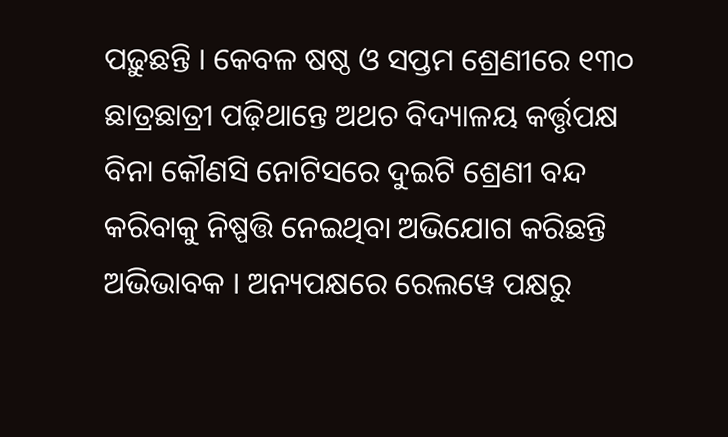ପଢ଼ୁଛନ୍ତି । କେବଳ ଷଷ୍ଠ ଓ ସପ୍ତମ ଶ୍ରେଣୀରେ ୧୩୦ ଛାତ୍ରଛାତ୍ରୀ ପଢ଼ିଥାନ୍ତେ ଅଥଚ ବିଦ୍ୟାଳୟ କର୍ତ୍ତୃପକ୍ଷ ବିନା କୌଣସି ନୋଟିସରେ ଦୁଇଟି ଶ୍ରେଣୀ ବନ୍ଦ କରିବାକୁ ନିଷ୍ପତ୍ତି ନେଇଥିବା ଅଭିଯୋଗ କରିଛନ୍ତି ଅଭିଭାବକ । ଅନ୍ୟପକ୍ଷରେ ରେଲୱେ ପକ୍ଷରୁ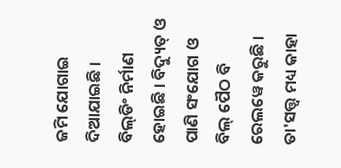ଜମି ଯୋଗାଇ ଦିଆଯାଇଛି । ବିଲ୍‌ଡିଂ ନିର୍ମାଣ ହୋଇଛି । ବିଦ୍ୟୁତ୍ ଓ ପାଣି ସଂଯୋଗ ଓ ବିଲ୍ ପୈଠ ବି ରେଲୱେ କରୁଛି । ତା'ସତ୍ତ୍ୱ ମଧ୍ୟ କାହା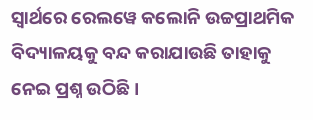ସ୍ୱାର୍ଥରେ ରେଲୱେ କଲୋନି ଉଚ୍ଚପ୍ରାଥମିକ ବିଦ୍ୟାଳୟକୁ ବନ୍ଦ କରାଯାଉଛି ତାହାକୁ ନେଇ ପ୍ରଶ୍ନ ଉଠିଛି ।